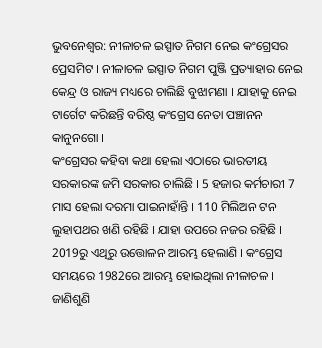ଭୁବନେଶ୍ବର: ନୀଳାଚଳ ଇସ୍ପାତ ନିଗମ ନେଇ କଂଗ୍ରେସର ପ୍ରେସମିଟ । ନୀଳାଚଳ ଇସ୍ପାତ ନିଗମ ପୁଞ୍ଜି ପ୍ରତ୍ୟାହାର ନେଇ କେନ୍ଦ୍ର ଓ ରାଜ୍ୟ ମଧ୍ୟରେ ଚାଲିଛି ବୁଝାମଣା । ଯାହାକୁ ନେଇ ଟାର୍ଗେଟ କରିଛନ୍ତି ବରିଷ୍ଠ କଂଗ୍ରେସ ନେତା ପଞ୍ଚାନନ କାନୁନଗୋ ।
କଂଗ୍ରେସର କହିବା କଥା ହେଲା ଏଠାରେ ଭାରତୀୟ ସରକାରଙ୍କ ଜମି ସରକାର ଚାଲିଛି । 5 ହଜାର କର୍ମଚାରୀ 7 ମାସ ହେଲା ଦରମା ପାଇନାହାଁନ୍ତି । 110 ମିଲିଅନ ଟନ ଲୁହାପଥର ଖଣି ରହିଛି । ଯାହା ଉପରେ ନଜର ରହିଛି । 2019ରୁ ଏଥିରୁ ଉତ୍ତୋଳନ ଆରମ୍ଭ ହେଲାଣି । କଂଗ୍ରେସ ସମୟରେ 1982ରେ ଆରମ୍ଭ ହୋଇଥିଲା ନୀଳାଚଳ । ଜାଣିଶୁଣି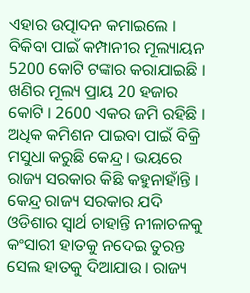ଏହାର ଉତ୍ପାଦନ କମାଇଲେ । ବିକିବା ପାଇଁ କମ୍ପାନୀର ମୂଲ୍ୟାୟନ 5200 କୋଟି ଟଙ୍କାର କରାଯାଇଛି ।
ଖଣିର ମୂଲ୍ୟ ପ୍ରାୟ 20 ହଜାର କୋଟି । 2600 ଏକର ଜମି ରହିଛି । ଅଧିକ କମିଶନ ପାଇବା ପାଇଁ ବିକ୍ରି ମସୁଧା କରୁଛି କେନ୍ଦ୍ର । ଭୟରେ ରାଜ୍ୟ ସରକାର କିଛି କହୁନାହାଁନ୍ତି । କେନ୍ଦ୍ର ରାଜ୍ୟ ସରକାର ଯଦି ଓଡିଶାର ସ୍ୱାର୍ଥ ଚାହାନ୍ତି ନୀଳାଚଳକୁ କଂସାରୀ ହାତକୁ ନଦେଇ ତୁରନ୍ତ ସେଲ ହାତକୁ ଦିଆଯାଉ । ରାଜ୍ୟ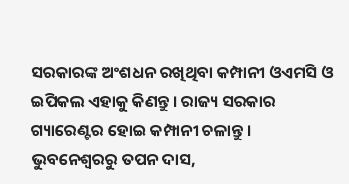ସରକାରଙ୍କ ଅଂଶଧନ ରଖିଥିବା କମ୍ପାନୀ ଓଏମସି ଓ ଇପିକଲ ଏହାକୁ କିଣନ୍ତୁ । ରାଜ୍ୟ ସରକାର ଗ୍ୟାରେଣ୍ଟର ହୋଇ କମ୍ପାନୀ ଚଳାନ୍ତୁ ।
ଭୁବନେଶ୍ବରରୁ ତପନ ଦାସ,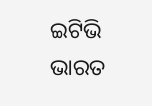ଇଟିଭି ଭାରତ